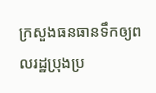ក្រសួងធនធានទឹកឲ្យពលរដ្ឋប្រុងប្រ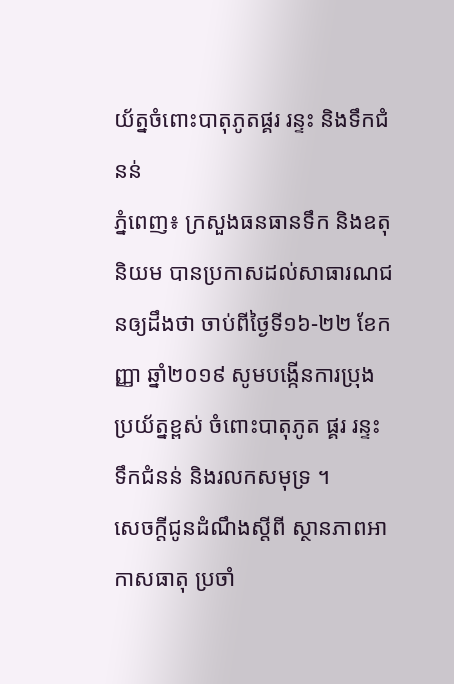យ័ត្នចំពោះបាតុភូតផ្គរ រន្ទះ និងទឹកជំនន់
ភ្នំពេញ៖ ក្រសួងធនធានទឹក និងឧតុនិយម បានប្រកាសដល់សាធារណជនឲ្យដឹងថា ចាប់ពីថ្ងៃទី១៦-២២ ខែកញ្ញា ឆ្នាំ២០១៩ សូមបង្កើនការប្រុងប្រយ័ត្នខ្ពស់ ចំពោះបាតុភូត ផ្គរ រន្ទះ ទឹកជំនន់ និងរលកសមុទ្រ ។
សេចក្តីជូនដំណឹងស្តីពី ស្ថានភាពអាកាសធាតុ ប្រចាំ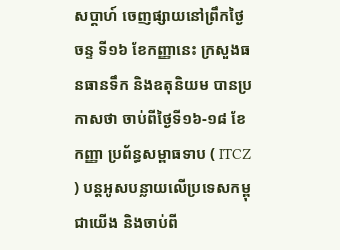សប្តាហ៍ ចេញផ្សាយនៅព្រឹកថ្ងៃចន្ទ ទី១៦ ខែកញ្ញានេះ ក្រសួងធនធានទឹក និងឧតុនិយម បានប្រកាសថា ចាប់ពីថ្ងៃទី១៦-១៨ ខែកញ្ញា ប្រព័ន្ធសម្ពាធទាប ( ITCZ ) បន្តអូសបន្លាយលើប្រទេសកម្ពុជាយើង និងចាប់ពី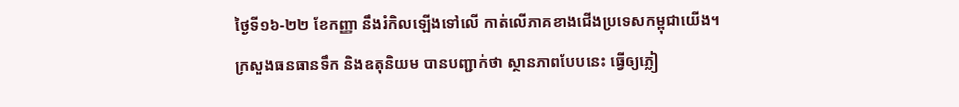ថ្ងៃទី១៦-២២ ខែកញ្ញា នឹងរំកិលឡើងទៅលើ កាត់លើភាគខាងជើងប្រទេសកម្ពុជាយើង។
ក្រសួងធនធានទឹក និងឧតុនិយម បានបញ្ជាក់ថា ស្ថានភាពបែបនេះ ធ្វើឲ្យភ្លៀ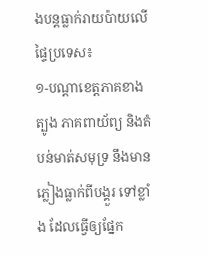ងបន្តធ្លាក់រាយប៉ាយលើផ្ទៃប្រទេស៖
១-បណ្តាខេត្តភាគខាងត្បូង ភាគពាយ័ព្យ និងតំបន់មាត់សមុទ្រ នឹងមានភ្លៀងធ្លាក់ពីបង្គួរ ទៅខ្លាំង ដែលធ្វើឲ្យផ្នែក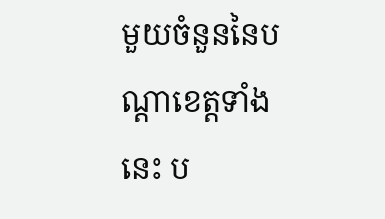មួយចំនួននៃបណ្តាខេត្តទាំងនេះ ប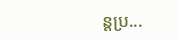ន្តប្រ...